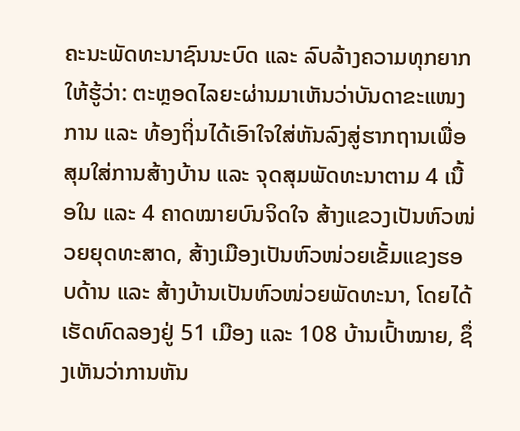ຄະນະພັດທະນາຊົນນະບົດ ແລະ ລົບລ້າງຄວາມທຸກຍາກໃຫ້ຮູ້ວ່າ: ຕະຫຼອດໄລຍະຜ່ານມາເຫັນວ່າບັນດາຂະແໜງການ ແລະ ທ້ອງຖິ່ນໄດ້ເອົາໃຈໃສ່ຫັນລົງສູ່ຮາກຖານເພື່ອສຸມໃສ່ການສ້າງບ້ານ ແລະ ຈຸດສຸມພັດທະນາຕາມ 4 ເນື້ອໃນ ແລະ 4 ຄາດໝາຍບົນຈິດໃຈ ສ້າງແຂວງເປັນຫົວໜ່ວຍຍຸດທະສາດ, ສ້າງເມືອງເປັນຫົວໜ່ວຍເຂັ້ມແຂງຮອບດ້ານ ແລະ ສ້າງບ້ານເປັນຫົວໜ່ວຍພັດທະນາ, ໂດຍໄດ້ເຮັດທົດລອງຢູ່ 51 ເມືອງ ແລະ 108 ບ້ານເປົ້າໝາຍ, ຊຶ່ງເຫັນວ່າການຫັນ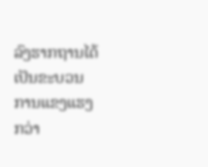ລົງຮາກຖານໄດ້ເປັນຂະບວນການແຂງແຮງກວ່າ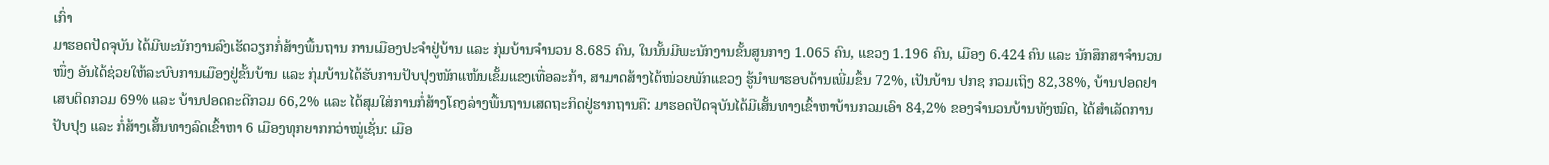ເກົ່າ
ມາຮອດປັດຈຸບັນ ໄດ້ມີພະນັກງານລົງເຮັດວຽກກໍ່ສ້າງພື້ນຖານ ການເມືອງປະຈຳຢູ່ບ້ານ ແລະ ກຸ່ມບ້ານຈຳນວນ 8.685 ຄົນ, ໃນນັ້ນມີພະນັກງານຂັ້ນສູນກາງ 1.065 ຄົນ, ແຂວງ 1.196 ຄົນ, ເມືອງ 6.424 ຄົນ ແລະ ນັກສຶກສາຈຳນວນໜຶ່ງ ອັນໄດ້ຊ່ວຍໃຫ້ລະບົບການເມືອງຢູ່ຂັ້ນບ້ານ ແລະ ກຸ່ມບ້ານໄດ້ຮັບການປັບປຸງໜັກແໜ້ນເຂັ້ມແຂງເທື່ອລະກ້າ, ສາມາດສ້າງໄດ້ໜ່ວຍພັກແຂວງ ຮູ້ນຳພາຮອບດ້ານເພີ່ມຂຶ້ນ 72%, ເປັນບ້ານ ປກຊ ກວມເຖິງ 82,38%, ບ້ານປອດຢາເສບຕິດກວມ 69% ແລະ ບ້ານປອດຄະດີກວມ 66,2% ແລະ ໄດ້ສຸມໃສ່ການກໍ່ສ້າງໂຄງລ່າງພື້ນຖານເສດຖະກິດຢູ່ຮາກຖານຄື: ມາຮອດປັດຈຸບັນໄດ້ມີເສັ້ນທາງເຂົ້າຫາບ້ານກວມເອົາ 84,2% ຂອງຈຳນວນບ້ານທັງໝົດ, ໄດ້ສຳເລັດການປັບປຸງ ແລະ ກໍ່ສ້າງເສັ້ນທາງລົດເຂົ້າຫາ 6 ເມືອງທຸກຍາກກວ່າໝູ່ເຊັ່ນ: ເມືອ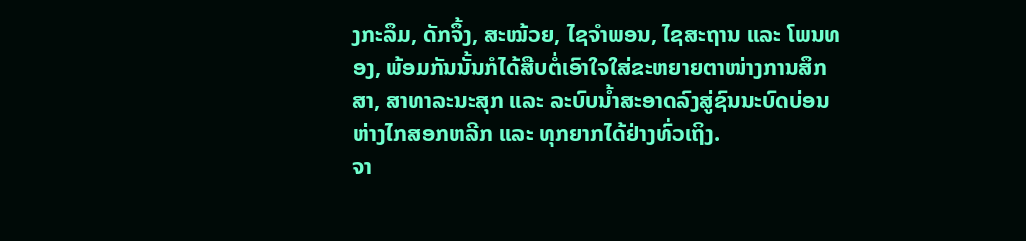ງກະລຶມ, ດັກຈຶ້ງ, ສະໝ້ວຍ, ໄຊຈຳພອນ, ໄຊສະຖານ ແລະ ໂພນທອງ, ພ້ອມກັນນັ້ນກໍໄດ້ສືບຕໍ່ເອົາໃຈໃສ່ຂະຫຍາຍຕາໜ່າງການສຶກສາ, ສາທາລະນະສຸກ ແລະ ລະບົບນ້ຳສະອາດລົງສູ່ຊົນນະບົດບ່ອນຫ່າງໄກສອກຫລີກ ແລະ ທຸກຍາກໄດ້ຢ່າງທົ່ວເຖິງ.
ຈາ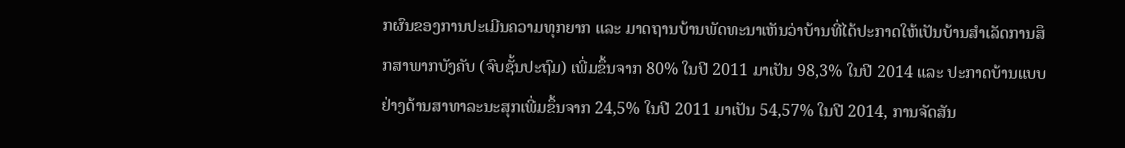ກຜົນຂອງການປະເມີນຄວາມທຸກຍາກ ແລະ ມາດຖານບ້ານພັດທະນາເຫັນວ່າບ້ານທີ່ໄດ້ປະກາດໃຫ້ເປັນບ້ານສຳເລັດການສຶກສາພາກບັງຄັບ (ຈົບຊັ້ນປະຖົມ) ເພີ່ມຂຶ້ນຈາກ 80% ໃນປີ 2011 ມາເປັນ 98,3% ໃນປີ 2014 ແລະ ປະກາດບ້ານແບບຢ່າງດ້ານສາທາລະນະສຸກເພີ່ມຂຶ້ນຈາກ 24,5% ໃນປີ 2011 ມາເປັນ 54,57% ໃນປີ 2014, ການຈັດສັນ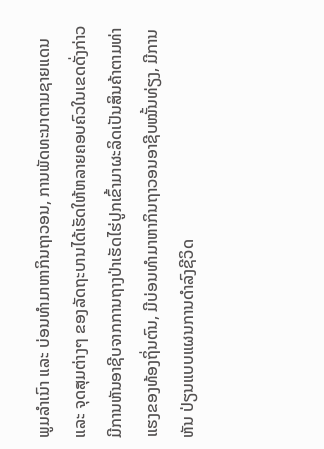ພູມລຳເນົາ ແລະ ບ່ອນທຳມາຫາກິນຖາວອນ, ການພັດທະນາຕາມຊາຍແດນ ແລະ ຈຸດສຸມຕ່າງໆ ຂອງລັດຖະບານໄດ້ເຮັດໃຫ້ຫລາຍຄອບຄົວໃນເຂດດັ່ງກ່າວມີການຫັນອາຊີບຈາກການຖາງປ່າເຮັດໄຮ່ປູກເຂົ້າມາຜະລິດເປັນສິນຄ້າຕາມທ່າແຮງຂອງທ້ອງຖິ່ນຕົນ, ມີບ່ອນທຳມາຫາກິນຖາວອນອາຊີບໝັ້ນທ່ຽງ, ມີການຫັນ ປ່ຽນແບບແຜນການດຳລົງຊີວິດ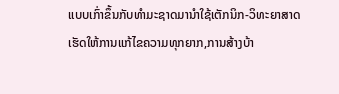ແບບເກົ່າຂຶ້ນກັບທຳມະຊາດມານຳໃຊ້ເຕັກນິກ-ວິທະຍາສາດ ເຮັດໃຫ້ການແກ້ໄຂຄວາມທຸກຍາກ,ການສ້າງບ້າ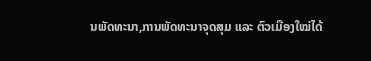ນພັດທະນາ,ການພັດທະນາຈຸດສຸມ ແລະ ຕົວເມືອງໃໝ່ໄດ້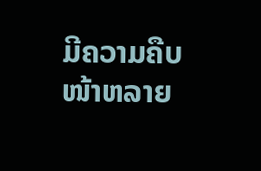ມີຄວາມຄືບໜ້າຫລາຍ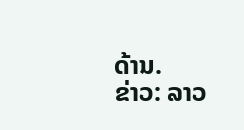ດ້ານ.
ຂ່າວ: ລາວ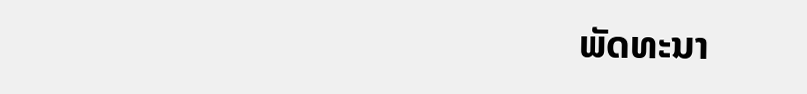ພັດທະນາ